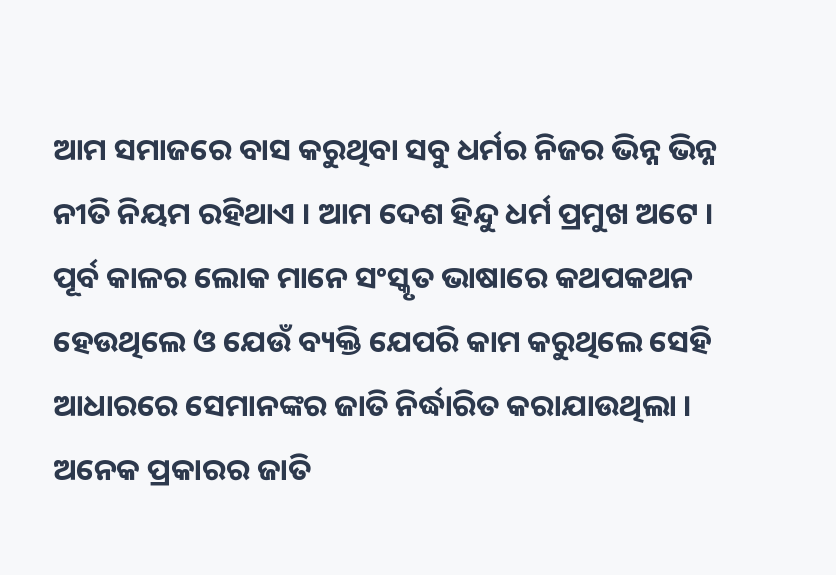ଆମ ସମାଜରେ ବାସ କରୁଥିବା ସବୁ ଧର୍ମର ନିଜର ଭିନ୍ନ ଭିନ୍ନ ନୀତି ନିୟମ ରହିଥାଏ । ଆମ ଦେଶ ହିନ୍ଦୁ ଧର୍ମ ପ୍ରମୁଖ ଅଟେ । ପୂର୍ବ କାଳର ଲୋକ ମାନେ ସଂସ୍କୃତ ଭାଷାରେ କଥପକଥନ ହେଉଥିଲେ ଓ ଯେଉଁ ବ୍ୟକ୍ତି ଯେପରି କାମ କରୁଥିଲେ ସେହି ଆଧାରରେ ସେମାନଙ୍କର ଜାତି ନିର୍ଦ୍ଧାରିତ କରାଯାଉଥିଲା । ଅନେକ ପ୍ରକାରର ଜାତି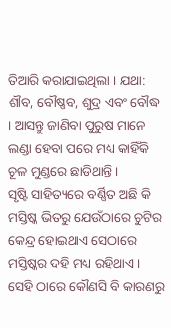ତିଆରି କରାଯାଇଥିଲା । ଯଥା: ଶୗବ, ବୌଷ୍ଣବ, ଶୁଦ୍ର ଏବଂ ବୌଦ୍ଧ । ଆସନ୍ତୁ ଜାଣିବା ପୁରୁଷ ମାନେ ଲଣ୍ଡା ହେବା ପରେ ମଧ୍ୟ କାହିଁକି ଚୂଳ ମୁଣ୍ଡରେ ଛାଡିଥାନ୍ତି ।
ସୃଷ୍ଟି ସାହିତ୍ୟରେ ବର୍ଣ୍ଣିତ ଅଛି କି ମସ୍ତିଷ୍କ ଭିତରୁ ଯେଉଁଠାରେ ଚୁଟିର କେନ୍ଦ୍ର ହୋଇଥାଏ ସେଠାରେ ମସ୍ତିଷ୍କର ଦହି ମଧ୍ୟ ରହିଥାଏ । ସେହି ଠାରେ କୌଣସି ବି କାରଣରୁ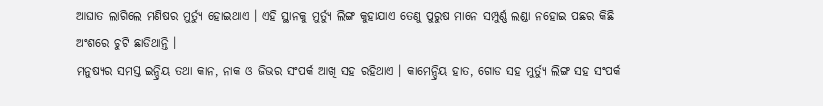ଆଘାତ ଲାଗିଲେ ମଣିଷର ମୁର୍ତ୍ୟୁ ହୋଇଥାଏ । ଏହି ସ୍ଥାନକୁ ମୁର୍ତ୍ୟୁ ଲିଙ୍ଗ କୁହାଯାଏ ତେଣୁ ପୁରୁଷ ମାନେ ସମ୍ପୁର୍ଣ୍ଣ ଲଣ୍ଡା ନହୋଇ ପଛର କିଛି ଅଂଶରେ ଚୁଟି ଛାଡିଥାନ୍ତି ।
ମନୁଷ୍ୟର ସମସ୍ତ ଇନ୍ଦ୍ରିୟ ତଥା କାନ, ନାକ ଓ ଜିଭର ସଂପର୍କ ଆଖି ସହ ରହିଥାଏ । କାମେନ୍ଦ୍ରିୟ ହାତ, ଗୋଡ ସହ ମୁର୍ତ୍ୟୁ ଲିଙ୍ଗ ସହ ସଂପର୍କ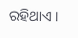ରହିଥାଏ ।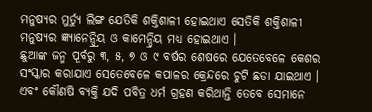ମନୁଷ୍ୟର ମୁର୍ତ୍ୟୁ ଲିଙ୍ଗ ଯେତିକି ଶକ୍ତିଶାଳୀ ହୋଇଥାଏ ସେତିକି ଶକ୍ତିଶାଳୀ ମନୁଷ୍ୟର ଜ୍ଞ୍ୟାନେନ୍ଦ୍ର୍ରିୟ ଓ କାମେନ୍ଦ୍ରିୟ ମଧ୍ୟ ହୋଇଥାଏ ।
ଛୁଆଙ୍କ ଜନ୍ମ ପୂର୍ବରୁ ୩, ୫, ୭ ଓ ୯ ବର୍ଷର ଶେଷରେ ଯେତେବେଳେ କେଶର ସଂସ୍କାର କରାଯାଏ ସେତେବେଳେ କପାଳର କ୍ରେନ୍ଦରେ ଚୁଟି ଛଡା ଯାଇଥାଏ । ଏବଂ କୌଣଷି ବ୍ୟକ୍ତି ଯଦି ପବିତ୍ର ଧର୍ମ ଗ୍ରହଣ କରିଥାନ୍ତି ତେବେ ସେମାନେ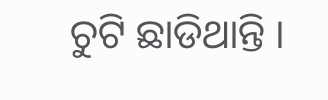ଚୁଟି ଛାଡିଥାନ୍ତି ।